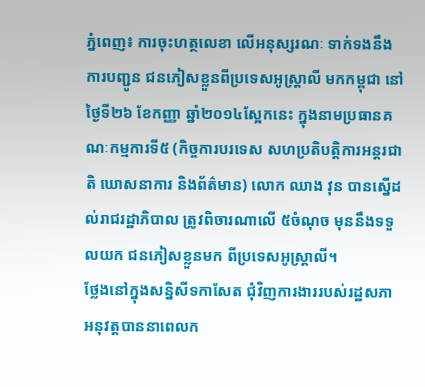ភ្នំពេញ៖ ការចុះហត្ថលេខា លើអនុស្សរណៈ ទាក់ទងនឹងការបញ្ជូន ជនភៀសខ្លួនពីប្រទេសអូស្ត្រាលី មកកម្ពុជា នៅថ្ងៃទី២៦ ខែកញ្ញា ឆ្នាំ២០១៤ស្អែកនេះ ក្នុងនាមប្រធានគណៈកម្មការទី៥ (កិច្ចការបរទេស សហប្រតិបត្តិការអន្តរជាតិ ឃោសនាការ និងព័ត៌មាន) លោក ឈាង វុន បានស្នើដល់រាជរដ្ឋាភិបាល ត្រូវពិចារណាលើ ៥ចំណុច មុននឹងទទួលយក ជនភៀសខ្លួនមក ពីប្រទេសអូស្ត្រាលី។
ថ្លែងនៅក្នុងសន្និសីទកាសែត ជុំវិញការងាររបស់រដ្ឋសភា អនុវត្តបាននាពេលក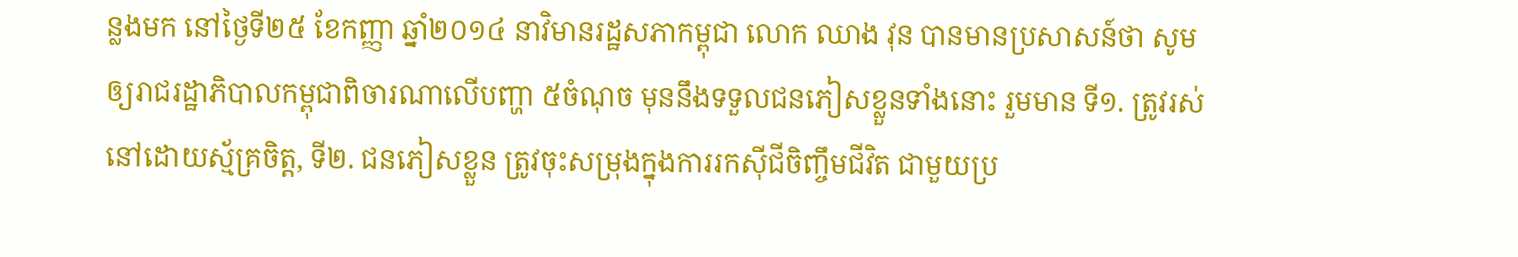ន្លងមក នៅថ្ងៃទី២៥ ខែកញ្ញា ឆ្នាំ២០១៤ នាវិមានរដ្ឋសភាកម្ពុជា លោក ឈាង វុន បានមានប្រសាសន៍ថា សូមឲ្យរាជរដ្ឋាភិបាលកម្ពុជាពិចារណាលើបញ្ហា ៥ចំណុច មុននឹងទទួលជនភៀសខ្លួនទាំងនោះ រួមមាន ទី១. ត្រូវរស់នៅដោយស្ម័គ្រចិត្ត, ទី២. ជនភៀសខ្លួន ត្រូវចុះសម្រុងក្នុងការរកស៊ីជីចិញ្ចឹមជីវិត ជាមួយប្រ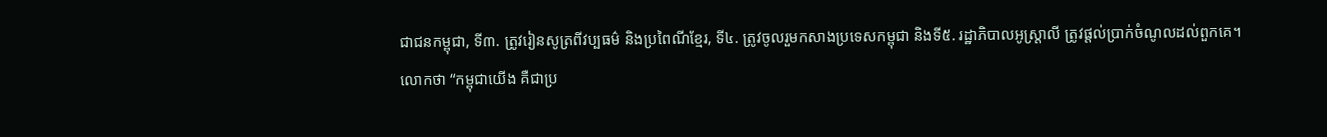ជាជនកម្ពុជា, ទី៣. ត្រូវរៀនសូត្រពីវប្បធម៌ និងប្រពៃណីខ្មែរ, ទី៤. ត្រូវចូលរួមកសាងប្រទេសកម្ពុជា និងទី៥. រដ្ឋាភិបាលអូស្ត្រាលី ត្រូវផ្តល់ប្រាក់ចំណូលដល់ពួកគេ។
លោកថា “កម្ពុជាយើង គឺជាប្រ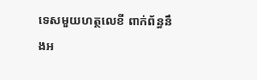ទេសមួយហត្ថលេខី ពាក់ព័ន្ធនឹងអ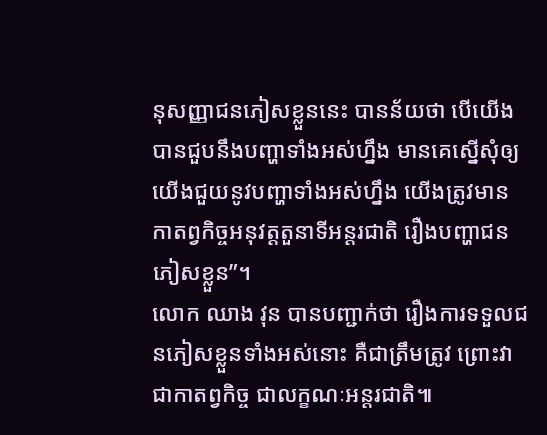នុសញ្ញាជនភៀសខ្លួននេះ បានន័យថា បើយើងបានជួបនឹងបញ្ហាទាំងអស់ហ្នឹង មានគេស្នើសុំឲ្យយើងជួយនូវបញ្ហាទាំងអស់ហ្នឹង យើងត្រូវមានកាតព្វកិច្ចអនុវត្តតួនាទីអន្តរជាតិ រឿងបញ្ហាជនភៀសខ្លួន”។
លោក ឈាង វុន បានបញ្ជាក់ថា រឿងការទទួលជនភៀសខ្លួនទាំងអស់នោះ គឺជាត្រឹមត្រូវ ព្រោះវាជាកាតព្វកិច្ច ជាលក្ខណៈអន្តរជាតិ៕